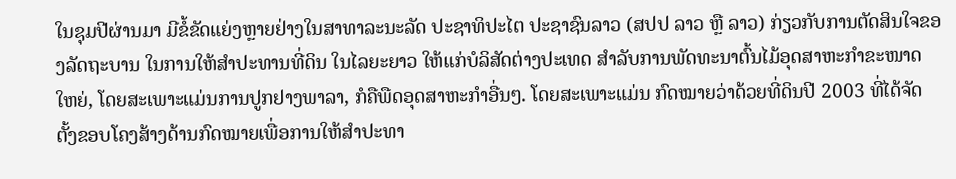ໃນຊຸມປີຜ່ານມາ ມີຂໍ້ຂັດແຍ່ງຫຼາຍຢ່າງໃນສາທາລະນະລັດ ປະຊາທິປະໄຕ ປະຊາຊົນລາວ (ສປປ ລາວ ຫຼື ລາວ) ກ່ຽວກັບການຕັດສິນໃຈຂອງລັດຖະບານ ໃນການໃຫ້ສຳປະທານທີ່ດິນ ໃນໄລຍະຍາວ ໃຫ້ແກ່ບໍລິສັດຕ່າງປະເທດ ສຳລັບການພັດທະນາຕົ້ນໄມ້ອຸດສາຫະກຳຂະໜາດໃຫຍ່, ໂດຍສະເພາະແມ່ນການປູກຢາງພາລາ, ກໍຄືພືດອຸດສາຫະກຳອື່ນໆ. ໂດຍສະເພາະແມ່ນ ກົດໝາຍວ່າດ້ວຍທີ່ດິນປີ 2003 ທີ່ໄດ້ຈັດຕັ້ງຂອບໂຄງສ້າງດ້ານກົດໝາຍເພື່ອການໃຫ້ສຳປະທາ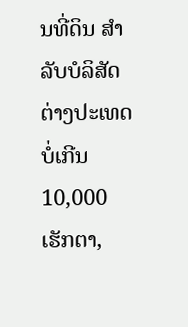ນທີ່ດິນ ສຳລັບບໍລິສັດຕ່າງປະເທດ ບໍ່ເກີນ 10,000 ເຮັກຕາ,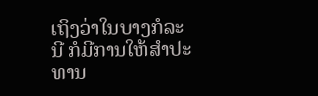ເຖິງວ່າໃນບາງກໍລະນີ ກໍມີການໃຫ້ສຳປະທານ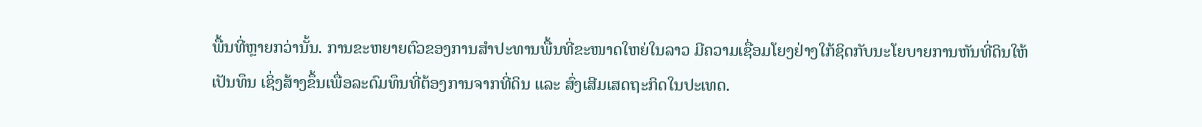ພື້ນທີ່ຫຼາຍກວ່ານັ້ນ. ການຂະຫຍາຍຕົວຂອງການສຳປະທານພື້ນທີ່ຂະໜາດໃຫຍ່ໃນລາວ ມີຄວາມເຊື່ອມໂຍງຢ່າງໃກ້ຊິດກັບນະໂຍບາຍການຫັນທີ່ດິນໃຫ້ເປັນທຶນ ເຊິ່ງສ້າງຂຶ້ນເພື່ອລະດົມທຶນທີ່ຕ້ອງການຈາກທີ່ດິນ ແລະ ສົ່ງເສີມເສດຖະກິດໃນປະເທດ.